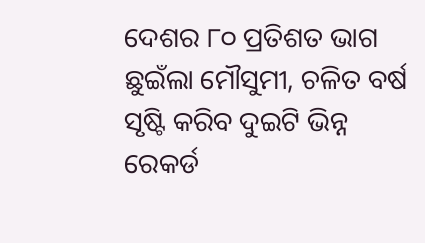ଦେଶର ୮୦ ପ୍ରତିଶତ ଭାଗ ଛୁଇଁଲା ମୌସୁମୀ, ଚଳିତ ବର୍ଷ ସୃଷ୍ଟି କରିବ ଦୁଇଟି ଭିନ୍ନ ରେକର୍ଡ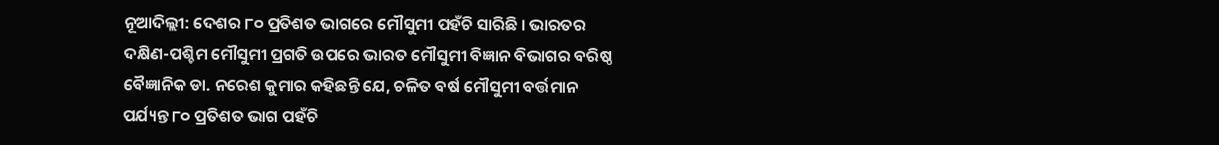ନୂଆଦିଲ୍ଲୀ: ଦେଶର ୮୦ ପ୍ରତିଶତ ଭାଗରେ ମୌସୁମୀ ପହଁଚି ସାରିଛି । ଭାରତର ଦକ୍ଷିଣ-ପଶ୍ଚିମ ମୌସୁମୀ ପ୍ରଗତି ଉପରେ ଭାରତ ମୌସୁମୀ ବିଜ୍ଞାନ ବିଭାଗର ବରିଷ୍ଠ ବୈଜ୍ଞାନିକ ଡା. ନରେଶ କୁମାର କହିଛନ୍ତି ଯେ, ଚଳିତ ବର୍ଷ ମୌସୁମୀ ବର୍ତ୍ତମାନ ପର୍ଯ୍ୟନ୍ତ ୮୦ ପ୍ରତିଶତ ଭାଗ ପହଁଚି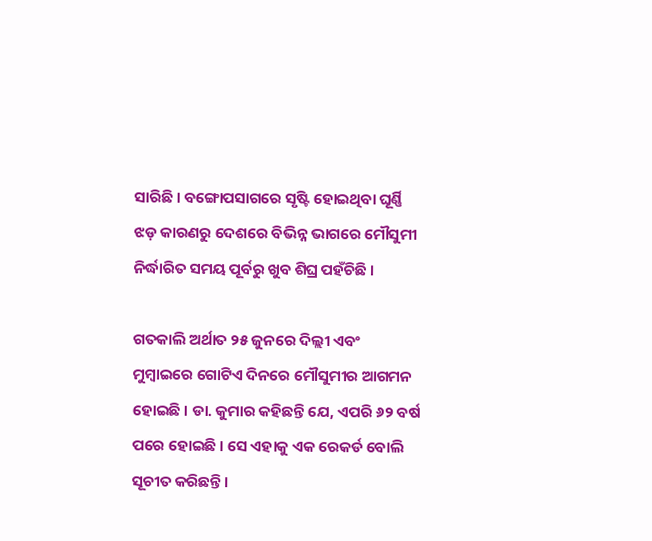ସାରିଛି । ବଙ୍ଗୋପସାଗରେ ସୃଷ୍ଟି ହୋଇଥିବା ଘୂର୍ଣ୍ଣି ଝଡ଼ କାରଣରୁ ଦେଶରେ ବିଭିନ୍ନ ଭାଗରେ ମୌସୁମୀ ନିର୍ଦ୍ଧାରିତ ସମୟ ପୂର୍ବରୁ ଖୁବ ଶିଘ୍ର ପହଁଚିଛି ।

ଗତକାଲି ଅର୍ଥାତ ୨୫ ଜୁନରେ ଦିଲ୍ଲୀ ଏବଂ ମୁମ୍ବାଇରେ ଗୋଟିଏ ଦିନରେ ମୌସୁମୀର ଆଗମନ ହୋଇଛି । ଡା. କୁମାର କହିଛନ୍ତି ଯେ, ଏପରି ୬୨ ବର୍ଷ ପରେ ହୋଇଛି । ସେ ଏହାକୁ ଏକ ରେକର୍ଡ ବୋଲି ସୂଚୀତ କରିଛନ୍ତି ।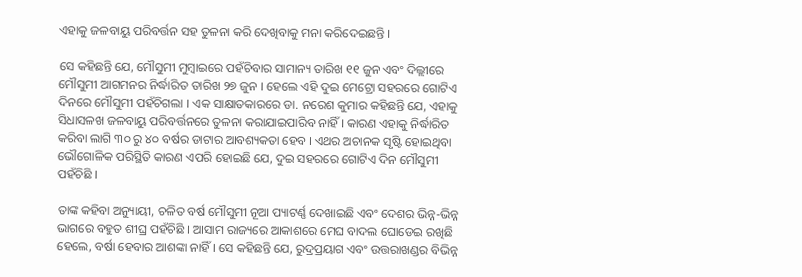ଏହାକୁ ଜଳବାୟୁ ପରିବର୍ତ୍ତନ ସହ ତୁଳନା କରି ଦେଖିବାକୁ ମନା କରିଦେଇଛନ୍ତି ।

ସେ କହିଛନ୍ତି ଯେ, ମୌସୁମୀ ମୁମ୍ବାଇରେ ପହଁଚିବାର ସାମାନ୍ୟ ତାରିଖ ୧୧ ଜୁନ ଏବଂ ଦିଲ୍ଲୀରେ ମୌସୁମୀ ଆଗମନର ନିର୍ଦ୍ଧାରିତ ତାରିଖ ୨୭ ଜୁନ । ହେଲେ ଏହି ଦୁଇ ମେଟ୍ରୋ ସହରରେ ଗୋଟିଏ ଦିନରେ ମୌସୁମୀ ପହଁଚିଗଲା । ଏକ ସାକ୍ଷାତକାରରେ ଡା. ନରେଶ କୁମାର କହିଛନ୍ତି ଯେ, ଏହାକୁ ସିଧାସଳଖ ଜଳବାୟୁ ପରିବର୍ତ୍ତନରେ ତୁଳନା କରାଯାଇପାରିବ ନାହିଁ । କାରଣ ଏହାକୁ ନିର୍ଦ୍ଧାରିତ କରିବା ଲାଗି ୩୦ ରୁ ୪୦ ବର୍ଷର ଡାଟାର ଆବଶ୍ୟକତା ହେବ । ଏଥର ଅଚାନକ ସୃଷ୍ଟି ହୋଇଥିବା ଭୌଗୋଳିକ ପରିସ୍ଥିତି କାରଣ ଏପରି ହୋଇଛି ଯେ, ଦୁଇ ସହରରେ ଗୋଟିଏ ଦିନ ମୌସୁମୀ ପହଁଚିଛି ।

ତାଙ୍କ କହିବା ଅନ୍ୟୁାୟୀ, ଚଳିତ ବର୍ଷ ମୌସୁମୀ ନୂଆ ପ୍ୟାଟର୍ଣ୍ଣ ଦେଖାଇଛି ଏବଂ ଦେଶର ଭିନ୍ନ-ଭିନ୍ନ ଭାଗରେ ବହୁତ ଶୀଘ୍ର ପହଁଚିଛି । ଆସାମ ରାଜ୍ୟରେ ଆକାଶରେ ମେଘ ବାଦଲ ଘୋଡେଇ ରଖିଛି ହେଲେ, ବର୍ଷା ହେବାର ଆଶଙ୍କା ନାହିଁ । ସେ କହିଛନ୍ତି ଯେ, ରୁଦ୍ରପ୍ରୟାଗ ଏବଂ ଉତ୍ତରାଖଣ୍ଡର ବିଭିନ୍ନ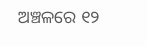ଅଞ୍ଚଳରେ ୧୨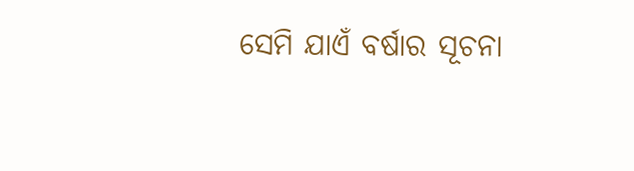ସେମି ଯାଏଁ ବର୍ଷାର ସୂଚନା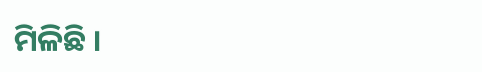ମିଳିଛି ।